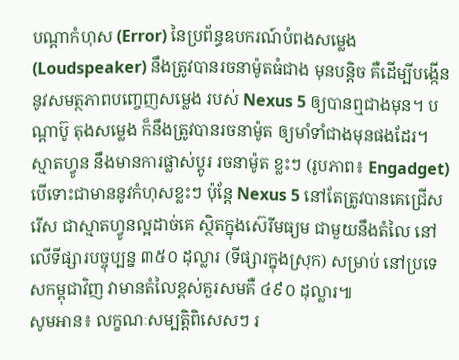បណ្តាកំហុស (Error) នៃប្រព័ន្ធឧបករណ៍បំពងសម្លេង (Loudspeaker) នឹងត្រូវបានរចនាម៉ូតធំជាង មុនបន្តិច គឺដើម្បីបង្កើននូវសមត្ថភាពបញ្ចេញសម្លេង របស់ Nexus 5 ឲ្យបានឮជាងមុន។ បណ្តាប៊ូ តុងសម្លេង ក៏នឹងត្រូវបានរចនាម៉ូត ឲ្យមាំទាំជាងមុនផងដែរ។
ស្មាតហ្វូន នឹងមានការផ្លាស់ប្តូរ រចនាម៉ូត ខ្លះៗ (រូបភាព៖ Engadget)
បើទោះជាមាននូវកំហុសខ្លះៗ ប៉ុន្តែ Nexus 5 នៅតែត្រូវបានគេជ្រើសរើស ជាស្មាតហ្វូនល្អដាច់គេ ស្ថិតក្នុងស៊េរីមធ្យម ជាមួយនឹងតំលៃ នៅលើទីផ្សារបច្ចុប្បន្ន ៣៥០ ដុល្លារ (ទីផ្សារក្នុងស្រុក) សម្រាប់ នៅប្រទេសកម្ពុជាវិញ វាមានតំលៃខ្ពស់គួរសមគឺ ៤៩០ ដុល្លារ៕
សូមអាន៖ លក្ខណៈសម្បត្តិពិសេសៗ រ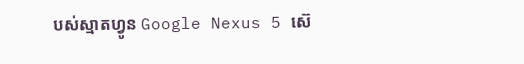បស់ស្មាតហ្វូន Google Nexus 5 ស៊េ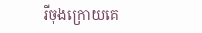រីចុងក្រោយគេ